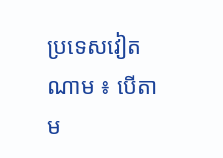ប្រទេសវៀតណាម ៖ បើតាម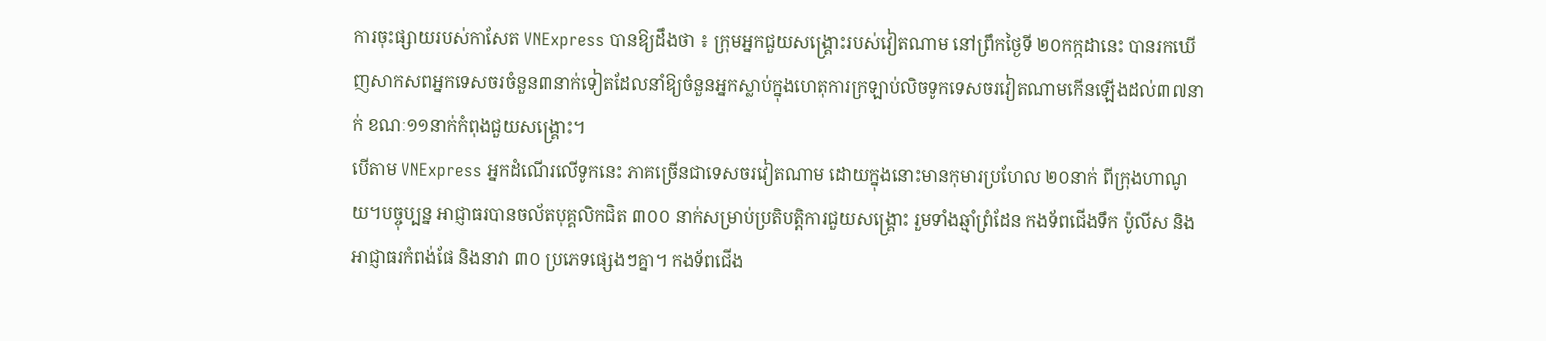ការចុះផ្សាយរបស់កាសែត VNExpress បានឱ្យដឹងថា ៖ ក្រុមអ្នកជួយសង្គ្រោះរបស់វៀតណាម នៅព្រឹកថ្ងៃទី ២០កក្កដានេះ បានរកឃើញសាកសពអ្នកទេសចរចំនួន៣នាក់ទៀតដែលនាំឱ្យចំនួនអ្នកស្លាប់ក្នុងហេតុការក្រឡាប់លិចទូកទេសចរវៀតណាមកើនឡើងដល់៣៧នាក់ ខណៈ១១នាក់កំពុងជួយសង្គ្រោះ។
បើតាម VNExpress អ្នកដំណើរលើទូកនេះ ភាគច្រើនជាទេសចរវៀតណាម ដោយក្នុងនោះមានកុមារប្រហែល ២០នាក់ ពីក្រុងហាណូយ។បច្ចុប្បន្ន អាជ្ញាធរបានចល័តបុគ្គលិកជិត ៣០០ នាក់សម្រាប់ប្រតិបត្តិការជួយសង្គ្រោះ រួមទាំងឆ្មាំព្រំដែន កងទ័ពជើងទឹក ប៉ូលីស និងអាជ្ញាធរកំពង់ផែ និងនាវា ៣០ ប្រភេទផ្សេងៗគ្នា។ កងទ័ពជើង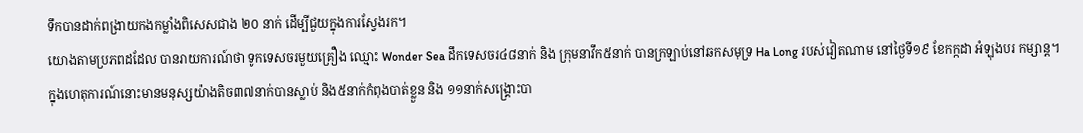ទឹកបានដាក់ពង្រាយកងកម្លាំងពិសេសជាង ២០ នាក់ ដើម្បីជួយក្នុងការស្វែងរក។
យោងតាមប្រភពដដែល បានរាយការណ៍ថា ទូកទេសចរមួយគ្រឿង ឈ្មោះ Wonder Sea ដឹកទេសចរ៤៨នាក់ និង ក្រុមនាវឹក៥នាក់ បានក្រឡាប់នៅឆកសមុទ្រ Ha Long របស់វៀតណាម នៅថ្ងៃទី១៩ ខែកក្កដា អំឡុងបរ កម្សាន្ត។
ក្នុងហេតុការណ៍នោះមានមនុស្សយ៉ាងតិច៣៧នាក់បានស្លាប់ និង៥នាក់កំពុងបាត់ខ្លួន និង ១១នាក់សង្គ្រោះបា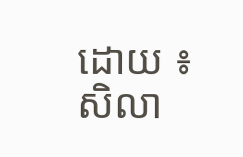ដោយ ៖ សិលា